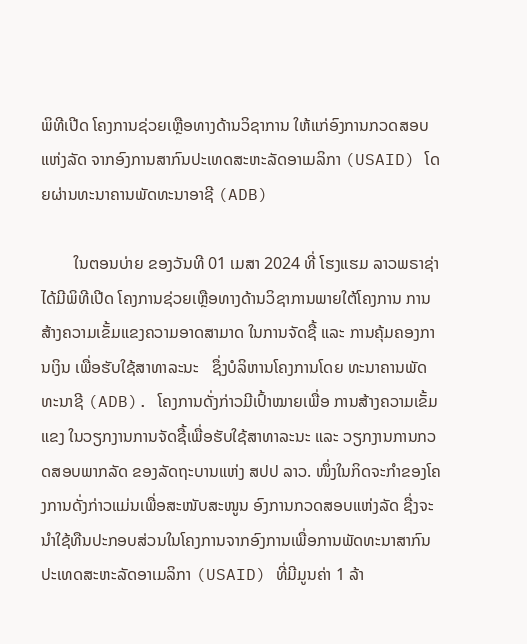ພິທີເປີດ ໂຄງການຊ່ວຍເຫຼືອທາງດ້ານວິຊາການ ໃຫ້ແກ່ອົງການກວດສອບແຫ່ງລັດ ຈາກອົງການສາກົນປະເທດສະຫະລັດອາເມລິກາ (USAID) ໂດຍຜ່ານທະນາຄານພັດທະນາອາຊີ (ADB)

        ໃນຕອນບ່າຍ ຂອງວັນທີ 01 ເມສາ 2024 ທີ່ ໂຮງແຮມ ລາວພຣາຊ່າ ໄດ້ມີພິທີເປີດ ໂຄງການຊ່ວຍເຫຼືອທາງດ້ານວິຊາການພາຍໃຕ້ໂຄງການ ການສ້າງຄວາມເຂັ້ມແຂງຄວາມອາດສາມາດ ໃນການຈັດຊື້ ແລະ ການຄຸ້ມຄອງການເງິນ ເພື່ອຮັບໃຊ້ສາທາລະນະ   ຊຶ່ງບໍລິຫານໂຄງການໂດຍ ທະນາຄານພັດທະນາຊີ (ADB). ໂຄງການດັ່ງກ່າວມີເປົ້າໝາຍເພື່ອ ການສ້າງຄວາມເຂັ້ມແຂງ ໃນວຽກງານການຈັດຊື້ເພື່ອຮັບໃຊ້ສາທາລະນະ ແລະ ວຽກງານການກວດສອບພາກລັດ ຂອງລັດຖະບານແຫ່ງ ສປປ ລາວ. ໜຶ່ງໃນກິດຈະກຳຂອງໂຄງການດັ່ງກ່າວແມ່ນເພື່ອສະໜັບສະໜູນ ອົງການກວດສອບແຫ່ງລັດ ຊື່ງຈະນໍາໃຊ້ທືນປະກອບສ່ວນໃນໂຄງການຈາກອົງການເພື່ອການພັດທະນາສາກົນປະເທດສະຫະລັດອາເມລິກາ (USAID) ທີ່ມີມູນຄ່າ 1 ລ້າ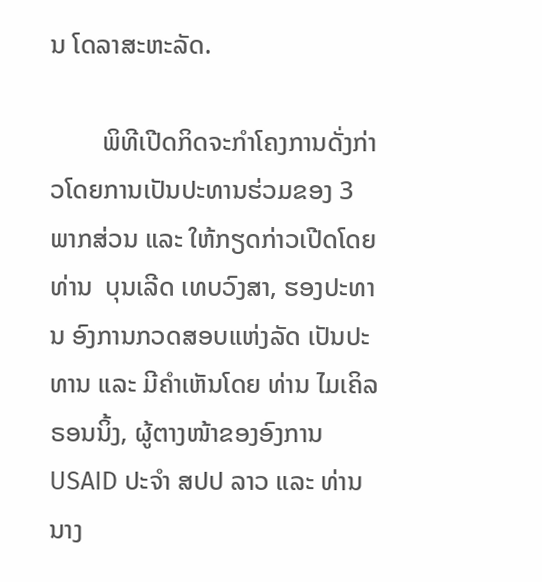ນ ໂດລາສະຫະລັດ.

        ພິທີເປີດກິດຈະກຳໂຄງການດັ່ງກ່າວໂດຍການເປັນປະທານຮ່ວມຂອງ 3 ພາກສ່ວນ ແລະ ໃຫ້ກຽດກ່າວເປີດໂດຍ ທ່ານ  ບຸນເລີດ ເທບວົງສາ, ຮອງປະທານ ອົງການກວດສອບແຫ່ງລັດ ເປັນປະທານ ແລະ ມີຄຳເຫັນໂດຍ ທ່ານ ໄມເຄິລ ຣອນນິ້ງ, ຜູ້ຕາງໜ້າຂອງອົງການ USAID ປະຈໍາ ສປປ ລາວ ແລະ ທ່ານ ນາງ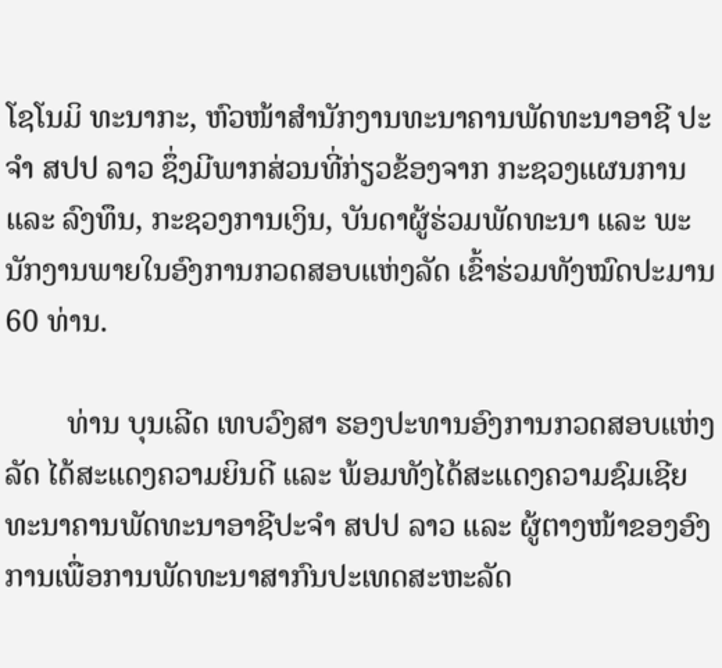ໂຊໂນມິ ທະນາກະ, ຫົວໜ້າສໍານັກງານທະນາຄານພັດທະນາອາຊີ ປະຈຳ ສປປ ລາວ ຊຶ່ງມີພາກສ່ວນທີ່ກ່ຽວຂ້ອງຈາກ ກະຊວງແຜນການ ແລະ ລົງທຶນ, ກະຊວງການເງິນ, ບັນດາຜູ້ຮ່ວມພັດທະນາ ແລະ ພະນັກງານພາຍໃນອົງການກວດສອບແຫ່ງລັດ ເຂົ້າຮ່ວມທັງໝົດປະມານ 60 ທ່ານ.

        ທ່ານ ບຸນເລີດ ເທບວົງສາ ຮອງປະທານອົງການກວດສອບແຫ່ງລັດ ໄດ້ສະແດງຄວາມຍິນດີ ແລະ ພ້ອມທັງໄດ້ສະແດງຄວາມຊົມເຊີຍ ທະນາຄານພັດທະນາອາຊີປະຈຳ ສປປ ລາວ ແລະ ຜູ້ຕາງໜ້າຂອງອົງການເພື່ອການພັດທະນາສາກົນປະເທດສະຫະລັດ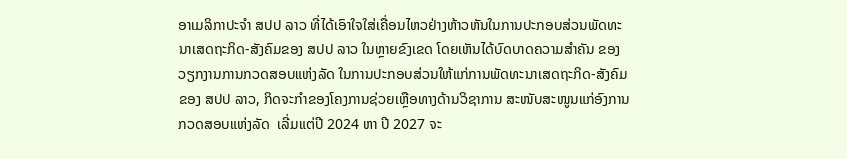ອາເມລິກາປະຈໍາ ສປປ ລາວ ທີ່ໄດ້ເອົາໃຈໃສ່ເຄື່ອນໄຫວຢ່າງຫ້າວຫັນໃນການປະກອບສ່ວນພັດທະນາເສດຖະກິດ-ສັງຄົມຂອງ ສປປ ລາວ ໃນຫຼາຍຂົງເຂດ ໂດຍເຫັນໄດ້ບົດບາດຄວາມສໍາຄັນ ຂອງວຽກງານການກວດສອບແຫ່ງລັດ ໃນການປະກອບສ່ວນໃຫ້ແກ່ການພັດທະນາເສດຖະກິດ-ສັງຄົມຂອງ ສປປ ລາວ, ກິດຈະກຳຂອງໂຄງການຊ່ວຍເຫຼືອທາງດ້ານວິຊາການ ສະໜັບສະໜູນແກ່ອົງການກວດສອບແຫ່ງລັດ  ເລີ່ມແຕ່ປີ 2024 ຫາ ປີ 2027 ຈະ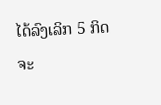ໄດ້ລົງເລິກ 5 ກິດຈະ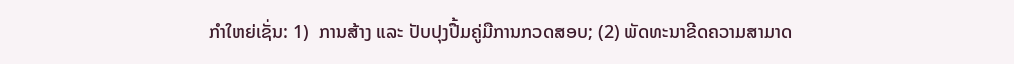ກໍາໃຫຍ່ເຊັ່ນ: 1)  ການສ້າງ ແລະ ປັບປຸງປື້ມຄູ່ມືການກວດສອບ; (2) ພັດທະນາຂີດຄວາມສາມາດ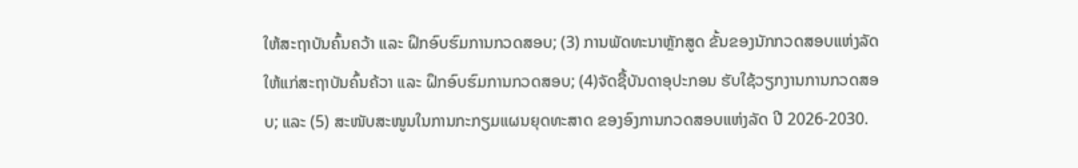ໃຫ້ສະຖາບັນຄົ້ນຄວ້າ ແລະ ຝຶກອົບຮົມການກວດສອບ; (3) ການພັດທະນາຫຼັກສູດ ຂັ້ນຂອງນັກກວດສອບແຫ່ງລັດ ໃຫ້ແກ່ສະຖາບັນຄົ້ນຄ້ວາ ແລະ ຝຶກອົບຮົມການກວດສອບ; (4)ຈັດຊື້ບັນດາອຸປະກອນ ຮັບໃຊ້ວຽກງານການກວດສອບ; ແລະ (5) ສະໜັບສະໜູນໃນການກະກຽມແຜນຍຸດທະສາດ ຂອງອົງການກວດສອບແຫ່ງລັດ ປີ 2026-2030.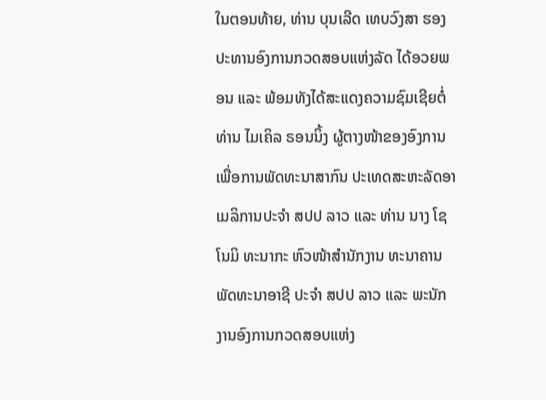ໃນຕອນທ້າຍ, ທ່ານ ບຸນເລີດ ເທບວົງສາ ຮອງປະທານອົງການກວດສອບແຫ່ງລັດ ໄດ້ອວຍພອນ ແລະ ພ້ອມທັງໄດ້ສະແດງຄວາມຊົມເຊີຍຕໍ່ ທ່ານ ໄມເຄິລ ຣອນນິ້ງ ຜູ້ຕາງໜ້າຂອງອົງການເພື່ອການພັດທະນາສາກົນ ປະເທດສະຫະລັດອາເມລິການປະຈໍາ ສປປ ລາວ ແລະ ທ່ານ ນາງ ໂຊໂນມິ ທະນາກະ ຫົວໜ້າສຳນັກງານ ທະນາຄານພັດທະນາອາຊີ ປະຈໍາ ສປປ ລາວ ແລະ ພະນັກງານອົງການກວດສອບແຫ່ງ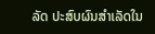ລັດ ປະສົບຜົນສຳເລັດໃນ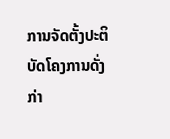ການຈັດຕັ້ງປະຕິບັດໂຄງການດັ່ງກ່າ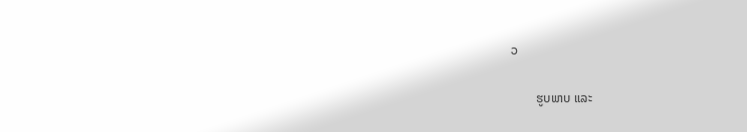ວ

        ຮູບພາບ ແລະ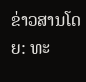ຂ່າວສານໂດຍ: ທະ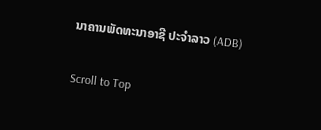ນາຄານພັດທະນາອາຊີ ປະຈຳລາວ (ADB)

Scroll to Top